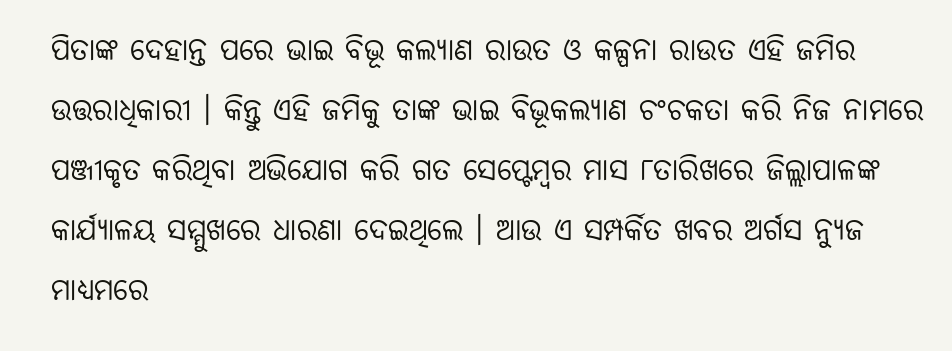ପିତାଙ୍କ ଦେହାନ୍ତ ପରେ ଭାଇ ବିଭୂ କଲ୍ୟାଣ ରାଉତ ଓ କଳ୍ପନା ରାଉତ ଏହି ଜମିର ଉତ୍ତରାଧିକାରୀ । କିନ୍ତୁ ଏହି ଜମିକୁ ତାଙ୍କ ଭାଇ ବିଭୂକଲ୍ୟାଣ ଚଂଚକତା କରି ନିଜ ନାମରେ ପଞ୍ଜୀକୃତ କରିଥିବା ଅଭିଯୋଗ କରି ଗତ ସେପ୍ଟେମ୍ବର ମାସ ୮ତାରିଖରେ ଜିଲ୍ଲାପାଳଙ୍କ କାର୍ଯ୍ୟାଳୟ ସମ୍ମୁଖରେ ଧାରଣା ଦେଇଥିଲେ । ଆଉ ଏ ସମ୍ପର୍କିତ ଖବର ଅର୍ଗସ ନ୍ୟୁଜ ମାଧ୍ୟମରେ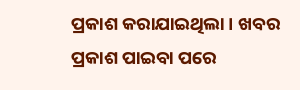ପ୍ରକାଶ କରାଯାଇଥିଲା । ଖବର ପ୍ରକାଶ ପାଇବା ପରେ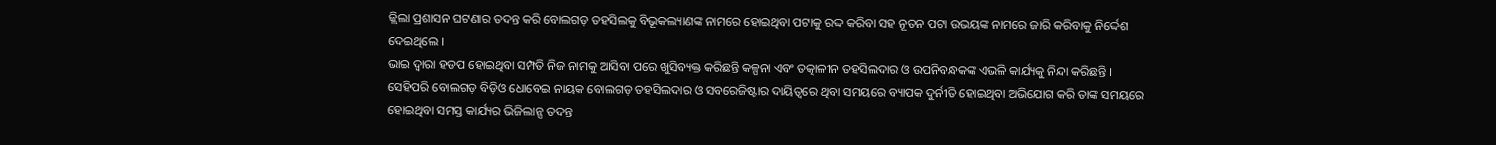ଜ୍ଲିଲା ପ୍ରଶାସନ ଘଟଣାର ତଦନ୍ତ କରି ବୋଲଗଡ଼ ତହସିଲକୁ ବିଭୂକଲ୍ୟାଣଙ୍କ ନାମରେ ହୋଇଥିବା ପଟାକୁ ରଦ୍ଦ କରିବା ସହ ନୂତନ ପଟା ଉଭୟଙ୍କ ନାମରେ ଜାରି କରିବାକୁ ନିର୍ଦ୍ଦେଶ ଦେଇଥିଲେ ।
ଭାଇ ଦ୍ୱାରା ହଡପ ହୋଇଥିବା ସମ୍ପତି ନିଜ ନାମକୁ ଆସିବା ପରେ ଖୁସିବ୍ୟକ୍ତ କରିଛନ୍ତି କଳ୍ପନା ଏବଂ ତତ୍କାଳୀନ ତହସିଲଦାର ଓ ଉପନିବନ୍ଧକଙ୍କ ଏଭଳି କାର୍ଯ୍ୟକୁ ନିନ୍ଦା କରିଛନ୍ତି । ସେହିପରି ବୋଲଗଡ଼ ବିଡ଼ିଓ ଧୋବେଇ ନାୟକ ବୋଲଗଡ଼ ତହସିଲଦାର ଓ ସବରେଜିଷ୍ଟାର ଦାୟିତ୍ୱରେ ଥିବା ସମୟରେ ବ୍ୟାପକ ଦୁର୍ନୀତି ହୋଇଥିବା ଅଭିଯୋଗ କରି ତାଙ୍କ ସମୟରେ ହୋଇଥିବା ସମସ୍ତ କାର୍ଯ୍ୟର ଭିଜିଲାନ୍ସ ତଦନ୍ତ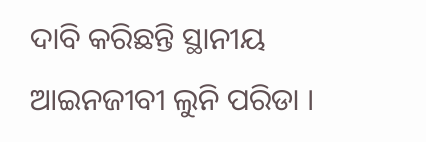ଦାବି କରିଛନ୍ତି ସ୍ଥାନୀୟ ଆଇନଜୀବୀ ଲୁନି ପରିଡା ।